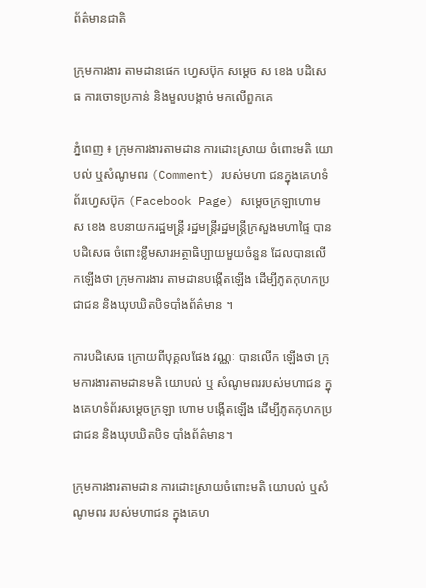ព័ត៌មានជាតិ

ក្រុមការងារ តាមដានផេក ហ្វេសប៊ុក សម្ដេច ស ខេង បដិសេធ ការចោទប្រកាន់ និងមួលបង្កាច់ មកលើពួកគេ

ភ្នំពេញ ៖ ក្រុមការងារតាមដាន ការដោះស្រាយ ចំពោះមតិ យោបល់ ឬសំណូមពរ (Comment) របស់មហា ជនក្នុងគេហទំព័រហ្វេសប៊ុក (Facebook Page) សម្ដេចក្រឡាហោម ស ខេង ឧបនាយករដ្ឋមន្ដ្រី រដ្ឋមន្ដ្រីរដ្ឋមន្ដ្រីក្រសួងមហាផ្ទៃ បានបដិសេធ ចំពោះខ្លឹមសារអត្ថាធិប្បាយមួយចំនួន ដែលបានលើកឡើងថា ក្រុមការងារ តាមដានបង្កើតឡើង ដើម្បីភូតកុហកប្រជាជន និងឃុបឃិតបិទបាំងព័ត៌មាន ។

ការបដិសេធ ក្រោយពីបុគ្គលផែង វណ្ណៈ បានលើក ឡើងថា ក្រុមការងារតាមដានមតិ យោបល់ ឬ សំណូមពររបស់មហាជន ក្នុងគេហទំព័រសម្តេចក្រឡា ហោម បង្កើតឡើង ដើម្បីភូតកុហកប្រជាជន និងឃុបឃិតបិទ បាំងព័ត៌មាន។

ក្រុមការងារតាមដាន ការដោះស្រាយចំពោះមតិ យោបល់ ឬសំណូមពរ របស់មហាជន ក្នុងគេហ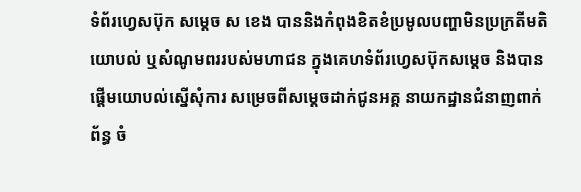ទំព័រហ្វេសប៊ុក សម្ដេច ស ខេង បាននិងកំពុងខិតខំប្រមូលបញ្ហាមិនប្រក្រតីមតិ យោបល់ ឬសំណូមពររបស់មហាជន ក្នុងគេហទំព័រហ្វេសប៊ុកសម្តេច និងបានផ្តើមយោបល់ស្នើសុំការ សម្រេចពីសម្តេចដាក់ជូនអគ្គ នាយកដ្ឋានជំនាញពាក់ព័ន្ធ ចំ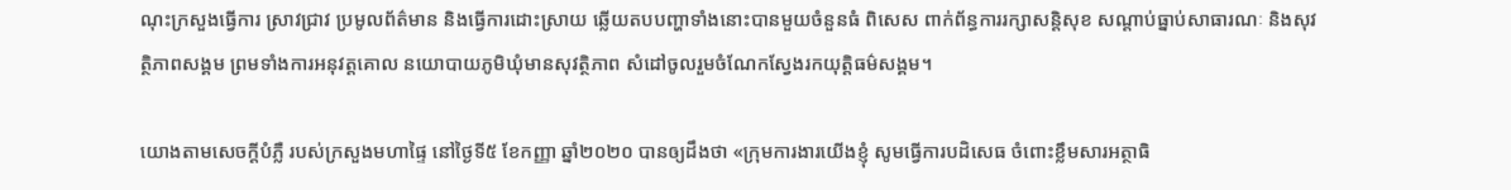ណុះក្រសួងធ្វើការ ស្រាវជ្រាវ ប្រមូលព័ត៌មាន និងធ្វើការដោះស្រាយ ឆ្លើយតបបញ្ហាទាំងនោះបានមួយចំនួនធំ ពិសេស ពាក់ព័ន្ធការរក្សាសន្តិសុខ សណ្តាប់ធ្នាប់សាធារណៈ និងសុវត្ថិភាពសង្គម ព្រមទាំងការអនុវត្តគោល នយោបាយភូមិឃុំមានសុវត្ថិភាព សំដៅចូលរួមចំណែកស្វែងរកយុត្តិធម៌សង្គម។

យោងតាមសេចក្ដីបំភ្លឺ របស់ក្រសួងមហាផ្ទៃ នៅថ្ងៃទី៥ ខែកញ្ញា ឆ្នាំ២០២០ បានឲ្យដឹងថា «ក្រុមការងារយើងខ្ញុំ សូមធ្វើការបដិសេធ ចំពោះខ្លឹមសារអត្ថាធិ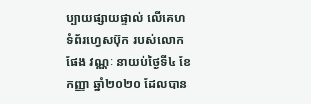ប្បាយផ្សាយផ្ទាល់ លើគេហទំព័រហ្វេសប៊ុក របស់លោក ផែង វណ្ណៈ នាយប់ថ្ងៃទី៤ ខែកញ្ញា ឆ្នាំ២០២០ ដែលបាន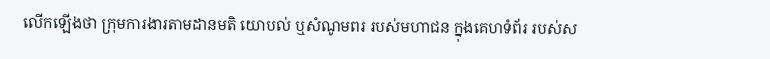លើកឡើងថា ក្រុមការងារតាមដានមតិ យោបល់ ឬសំណូមពរ របស់មហាជន ក្នុងគេហទំព័រ របស់ស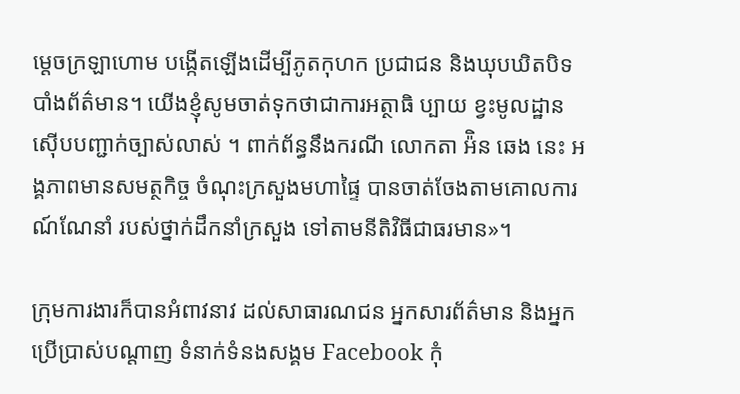ម្តេចក្រឡាហោម បង្កើតឡើងដើម្បីភូតកុហក ប្រជាជន និងឃុបឃិតបិទ បាំងព័ត៌មាន។ យើងខ្ញុំសូមចាត់ទុកថាជាការអត្ថាធិ ប្បាយ ខ្វះមូលដ្ឋាន ស៊ើបបញ្ជាក់ច្បាស់លាស់ ។ ពាក់ព័ន្ធនឹងករណី លោកតា អ៉ិន ឆេង នេះ អង្គភាពមានសមត្ថកិច្ច ចំណុះក្រសួងមហាផ្ទៃ បានចាត់ចែងតាមគោលការណ៍ណែនាំ របស់ថ្នាក់ដឹកនាំក្រសួង ទៅតាមនីតិវិធីជាធរមាន»។

ក្រុមការងារក៏បានអំពាវនាវ ដល់សាធារណជន អ្នកសារព័ត៌មាន និងអ្នកប្រើប្រាស់បណ្ដាញ ទំនាក់ទំនងសង្គម Facebook កុំ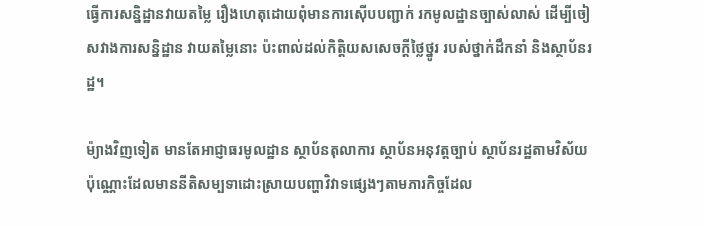ធ្វើការសន្និដ្ឋានវាយតម្លៃ រឿងហេតុដោយពុំមានការស៊ើបបញ្ជាក់ រកមូលដ្ឋានច្បាស់លាស់ ដើម្បីចៀសវាងការសន្និដ្ឋាន វាយតម្លៃនោះ ប៉ះពាល់ដល់កិត្តិយសសេចក្តីថ្លៃថ្នូរ របស់ថ្នាក់ដឹកនាំ និងស្ថាប័នរដ្ឋ។

ម៉្យាងវិញទៀត មានតែអាជ្ញាធរមូលដ្ឋាន ស្ថាប័នតុលាការ ស្ថាប័នអនុវត្តច្បាប់ ស្ថាប័នរដ្ឋតាមវិស័យប៉ុណ្ណោះដែលមាននីតិសម្បទាដោះស្រាយបញ្ហាវិវាទផ្សេងៗតាមភារកិច្ចដែល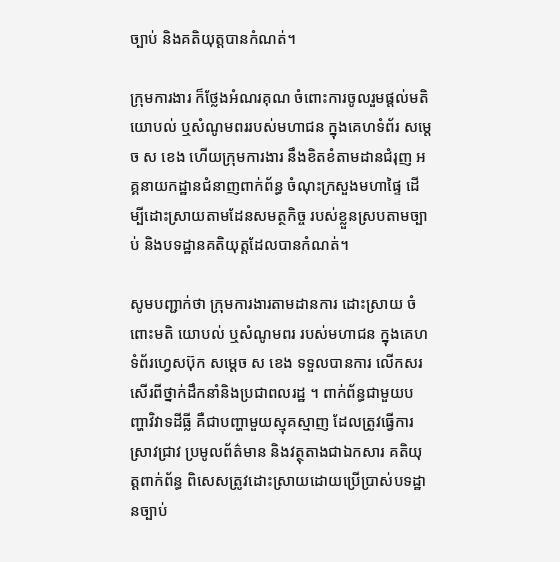ច្បាប់ និងគតិយុត្តបានកំណត់។

ក្រុមការងារ ក៏ថ្លែងអំណរគុណ ចំពោះការចូលរួមផ្តល់មតិ យោបល់ ឬសំណូមពររបស់មហាជន ក្នុងគេហទំព័រ សម្តេច ស ខេង ហើយក្រុមការងារ នឹងខិតខំតាមដានជំរុញ អគ្គនាយកដ្ឋានជំនាញពាក់ព័ន្ធ ចំណុះក្រសួងមហាផ្ទៃ ដើម្បីដោះស្រាយតាមដែនសមត្ថកិច្ច របស់ខ្លួនស្របតាមច្បាប់ និងបទដ្ឋានគតិយុត្តដែលបានកំណត់។

សូមបញ្ជាក់ថា ក្រុមការងារតាមដានការ ដោះស្រាយ ចំពោះមតិ យោបល់ ឬសំណូមពរ របស់មហាជន ក្នុងគេហទំព័រហ្វេសប៊ុក សម្ដេច ស ខេង ទទួលបានការ លើកសរសើរពីថ្នាក់ដឹកនាំនិងប្រជាពលរដ្ឋ ។ ពាក់ព័ន្ធជាមួយបញ្ហាវិវាទដីធ្លី គឺជាបញ្ហាមួយស្មុគស្មាញ ដែលត្រូវធ្វើការស្រាវជ្រាវ ប្រមូលព័ត៌មាន និងវត្ថុតាងជាឯកសារ គតិយុត្តពាក់ព័ន្ធ ពិសេសត្រូវដោះស្រាយដោយប្រើប្រាស់បទដ្ឋានច្បាប់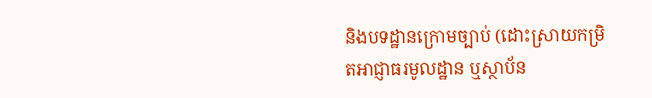និងបទដ្ឋានក្រោមច្បាប់ (ដោះស្រាយកម្រិតអាជ្ញាធរមូលដ្ឋាន ឬស្ថាប័ន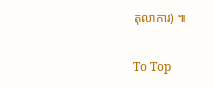តុលាការ) ៕

To Top